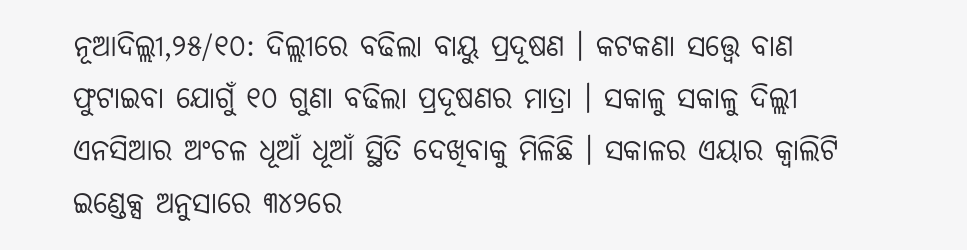ନୂଆଦିଲ୍ଲୀ,୨୫/୧୦: ଦିଲ୍ଲୀରେ ବଢିଲା ବାୟୁ ପ୍ରଦୂଷଣ । କଟକଣା ସତ୍ତ୍ୱେ ବାଣ ଫୁଟାଇବା ଯୋଗୁଁ ୧୦ ଗୁଣା ବଢିଲା ପ୍ରଦୂଷଣର ମାତ୍ରା । ସକାଳୁ ସକାଳୁ ଦିଲ୍ଲୀ ଏନସିଆର ଅଂଚଳ ଧୂଆଁ ଧୂଆଁ ସ୍ଥିତି ଦେଖିବାକୁ ମିଳିଛି । ସକାଳର ଏୟାର କ୍ୱାଲିଟି ଇଣ୍ଡେକ୍ସ ଅନୁସାରେ ୩୪୨ରେ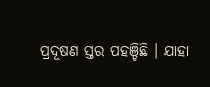ପ୍ରଦୂଷଣ ସ୍ତର ପହଞ୍ଚିଛି । ଯାହା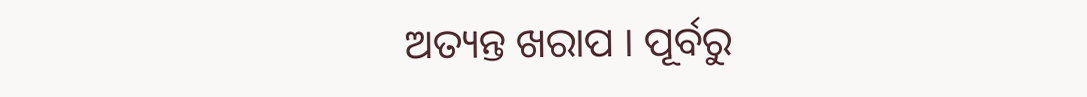ଅତ୍ୟନ୍ତ ଖରାପ । ପୂର୍ବରୁ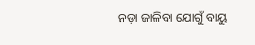ନଡ଼ା ଜାଳିବା ଯୋଗୁଁ ବାୟୁ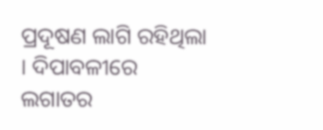ପ୍ରଦୂଷଣ ଲାଗି ରହିଥିଲା । ଦିପାବଳୀରେ ଲଗାତର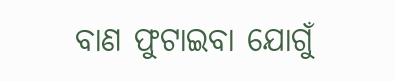ବାଣ ଫୁଟାଇବା ଯୋଗୁଁ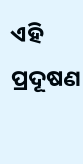ଏହି ପ୍ରଦୂଷଣ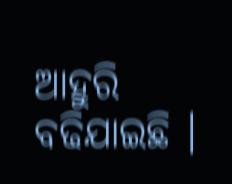ଆହୁରି ବଢିଯାଇଛି ।